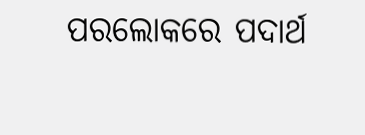ପରଲୋକରେ ପଦାର୍ଥ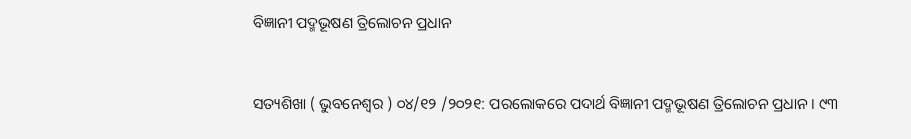ବିଜ୍ଞାନୀ ପଦ୍ମଭୂଷଣ ତ୍ରିଲୋଚନ ପ୍ରଧାନ


ସତ୍ୟଶିଖା ( ଭୁବନେଶ୍ୱର ) ୦୪/୧୨ /୨୦୨୧: ପରଲୋକରେ ପଦାର୍ଥ ବିଜ୍ଞାନୀ ପଦ୍ମଭୂଷଣ ତ୍ରିଲୋଚନ ପ୍ରଧାନ । ୯୩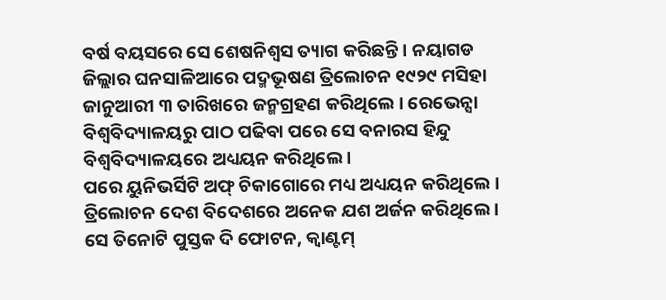ବର୍ଷ ବୟସରେ ସେ ଶେଷନିଶ୍ୱସ ତ୍ୟାଗ କରିଛନ୍ତି । ନୟାଗଡ ଜିଲ୍ଲାର ଘନସାଳିଆରେ ପଦ୍ମଭୂଷଣ ତ୍ରିଲୋଚନ ୧୯୨୯ ମସିହା ଜାନୁଆରୀ ୩ ତାରିଖରେ ଜନ୍ମଗ୍ରହଣ କରିଥିଲେ । ରେଭେନ୍ସା ବିଶ୍ୱବିଦ୍ୟାଳୟରୁ ପାଠ ପଢିବା ପରେ ସେ ବନାରସ ହିନ୍ଦୁ ବିଶ୍ୱବିଦ୍ୟାଳୟରେ ଅଧ୍ୟୟନ କରିଥିଲେ ।
ପରେ ୟୁନିଭର୍ସିଟି ଅଫ୍ ଚିକାଗୋରେ ମଧ୍ୟ ଅଧ୍ୟୟନ କରିଥିଲେ । ତ୍ରିଲୋଚନ ଦେଶ ବିଦେଶରେ ଅନେକ ଯଶ ଅର୍ଜନ କରିଥିଲେ । ସେ ତିନୋଟି ପୁସ୍ତକ ଦି ଫୋଟନ, କ୍ୱାଣ୍ଟମ୍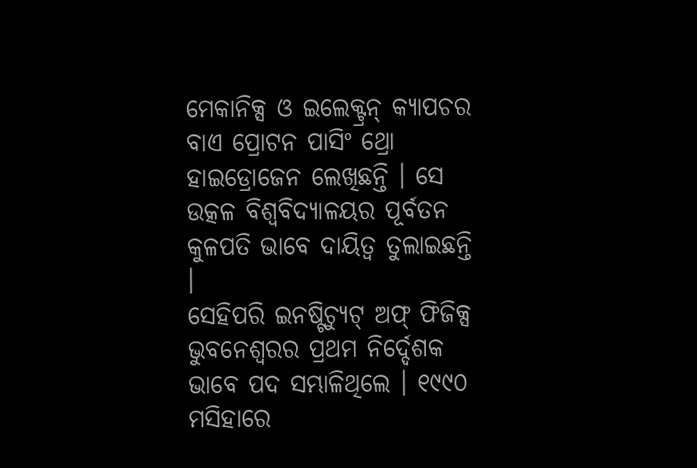ମେକାନିକ୍ସ ଓ ଇଲେକ୍ଟ୍ରନ୍ କ୍ୟାପଚର ବାଏ ପ୍ରୋଟନ ପାସିଂ ଥ୍ରୋ ହାଇଡ୍ରୋଜେନ ଲେଖିଛନ୍ତି । ସେ ଉତ୍କଳ ବିଶ୍ୱବିଦ୍ୟାଳୟର ପୂର୍ବତନ କୁଳପତି ଭାବେ ଦାୟିତ୍ୱ ତୁଲାଇଛନ୍ତି ।
ସେହିପରି ଇନଷ୍ଟିଚ୍ୟୁଟ୍ ଅଫ୍ ଫିଜିକ୍ସ ଭୁବନେଶ୍ୱରର ପ୍ରଥମ ନିର୍ଦ୍ଦେଶକ ଭାବେ ପଦ ସମ୍ଭାଳିଥିଲେ । ୧୯୯୦ ମସିହାରେ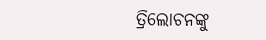ତ୍ରିଲୋଚନଙ୍କୁ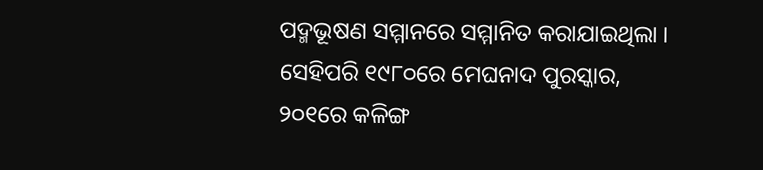ପଦ୍ମଭୂଷଣ ସମ୍ମାନରେ ସମ୍ମାନିତ କରାଯାଇଥିଲା । ସେହିପରି ୧୯୮୦ରେ ମେଘନାଦ ପୁରସ୍କାର, ୨୦୧ରେ କଳିଙ୍ଗ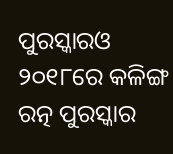ପୁରସ୍କାରଓ ୨୦୧୮ରେ କଳିଙ୍ଗ ରତ୍ନ ପୁରସ୍କାର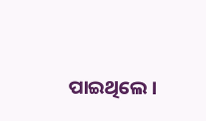ପାଇଥିଲେ ।